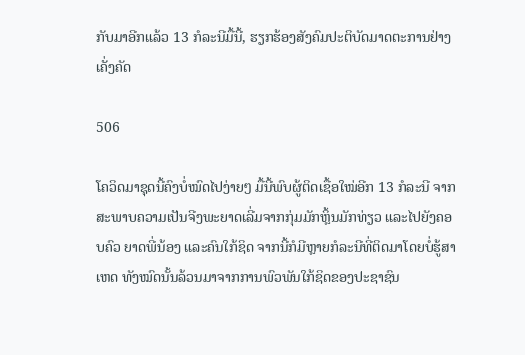ກັບມາອີກແລ້ວ 13 ກໍລະນີມື້ນີ້, ຮຽກຮ້ອງສັງຄົມປະຕິບັດມາດຕະການຢ່າງເຄັ່ງຄັດ

506

ໂຄວິດມາຊຸດນີ້ຄົງບໍ່ໝົດໄປງ່າຍໆ ມື້ນີ້ພົບຜູ້ຕິດເຊື້ອໃໝ່ອີກ 13 ກໍລະນີ ຈາກສະພາບຄວາມເປັນຈີງພະຍາດເລີ່ມຈາກກຸ່ມມັກຫຼິ້ນມັກທ່ຽວ ແລະໄປຍັງຄອບຄົວ ຍາດພີ່ນ້ອງ ແລະຄົນໃກ້ຊິດ ຈາກນີ້ກໍມີຫຼາຍກໍລະນີທີ່ຕິດມາໂດຍບໍ່ຮູ້ສາເຫດ ທັງໝົດນັ້ນລ້ວນມາຈາກການພົວພັນໃກ້ຊິດຂອງປະຊາຊົນ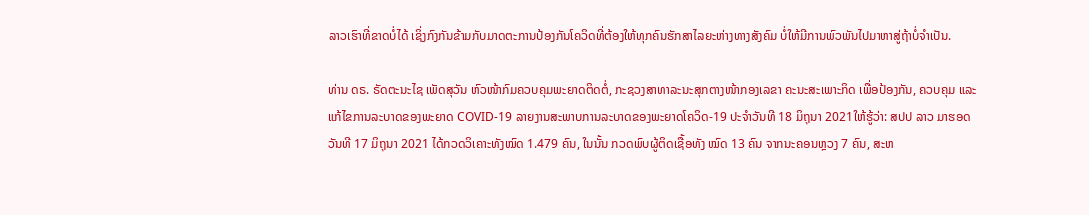ລາວເຮົາທີ່ຂາດບໍ່ໄດ້ ເຊິ່ງກົງກັນຂ້າມກັບມາດຕະການປ້ອງກັນໂຄວິດທີ່ຕ້ອງໃຫ້ທຸກຄົນຮັກສາໄລຍະຫ່າງທາງສັງຄົມ ບໍ່ໃຫ້ມີການພົວພັນໄປມາຫາສູ່ຖ້າບໍ່ຈຳເປັນ.

ທ່ານ ດຣ. ຣັດຕະນະໄຊ ເພັດສຸວັນ ຫົວໜ້າກົມຄວບຄຸມພະຍາດຕິດຕໍ່, ກະຊວງສາທາລະນະສຸກຕາງໜ້າກອງເລຂາ ຄະນະສະເພາະກິດ ເພື່ອປ້ອງກັນ, ຄວບຄຸມ ແລະ ແກ້ໄຂການລະບາດຂອງພະຍາດ COVID-19 ລາຍງານສະພາບການລະບາດຂອງພະຍາດໂຄວິດ-19 ປະຈຳວັນທີ 18 ມິຖຸນາ 2021ໃຫ້ຮູ້ວ່າ: ສປປ ລາວ ມາຮອດວັນທີ 17 ມິຖຸນາ 2021 ໄດ້ກວດວິເຄາະທັງໝົດ 1.479 ຄົນ, ໃນນັ້ນ ກວດພົບຜູ້ຕິດເຊື້ອທັງ ໝົດ 13 ຄົນ ຈາກນະຄອນຫຼວງ 7 ຄົນ, ສະຫ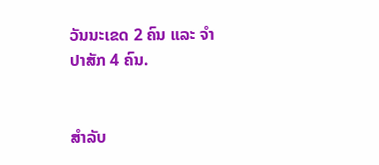ວັນນະເຂດ 2 ຄົນ ແລະ ຈຳປາສັກ 4 ຄົນ.


ສຳລັບ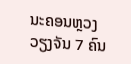ນະຄອນຫຼວງວຽງຈັນ 7 ຄົນ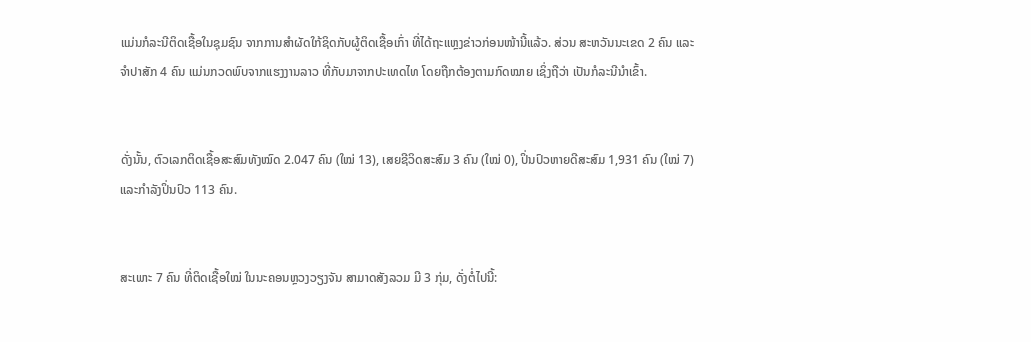ແມ່ນກໍລະນີຕິດເຊື້ອໃນຊຸມຊົນ ຈາກການສຳຜັດໃກ້ຊິດກັບຜູ້ຕິດເຊື້ອເກົ່າ ທີ່ໄດ້ຖະແຫຼງຂ່າວກ່ອນໜ້ານີ້ແລ້ວ. ສ່ວນ ສະຫວັນນະເຂດ 2 ຄົນ ແລະ ຈຳປາສັກ 4 ຄົນ ແມ່ນກວດພົບຈາກແຮງງານລາວ ທີ່ກັບມາຈາກປະເທດໄທ ໂດຍຖືກຕ້ອງຕາມກົດໝາຍ ເຊິ່ງຖືວ່າ ເປັນກໍລະນີນຳເຂົ້າ.


ດັ່ງນັ້ນ, ຕົວເລກຕິດເຊື້ອສະສົມທັງໝົດ 2.047 ຄົນ (ໃໝ່ 13), ເສຍຊີວິດສະສົມ 3 ຄົນ (ໃໝ່ 0), ປິ່ນປົວຫາຍດີສະສົມ 1,931 ຄົນ (ໃໝ່ 7) ແລະກຳລັງປິ່ນປົວ 113 ຄົນ.


ສະເພາະ 7 ຄົນ ທີ່ຕິດເຊື້ອໃໝ່ ໃນນະຄອນຫຼວງວຽງຈັນ ສາມາດສັງລວມ ມີ 3 ກຸ່ມ, ດັ່ງຕໍ່ໄປນີ້: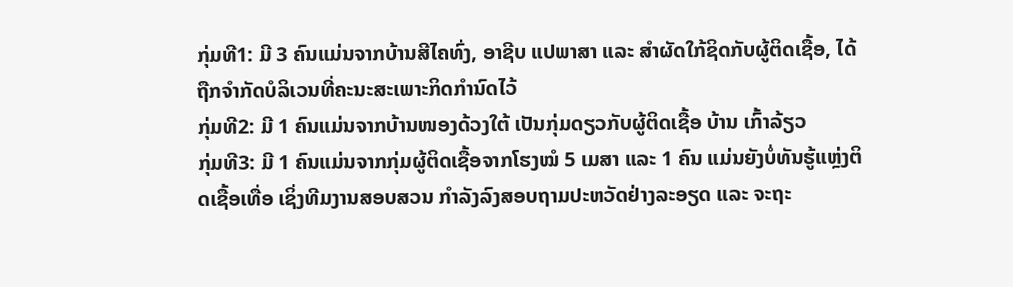ກຸ່ມທີ1: ມີ 3 ຄົນແມ່ນຈາກບ້ານສີໄຄທົ່ງ, ອາຊີບ ແປພາສາ ແລະ ສຳຜັດໃກ້ຊິດກັບຜູ້ຕິດເຊື້ອ, ໄດ້ຖືກຈຳກັດບໍລິເວນທີ່ຄະນະສະເພາະກິດກຳນົດໄວ້
ກຸ່ມທີ2: ມີ 1 ຄົນແມ່ນຈາກບ້ານໜອງດ້ວງໃຕ້ ເປັນກຸ່ມດຽວກັບຜູ້ຕິດເຊື້ອ ບ້ານ ເກົ້າລ້ຽວ
ກຸ່ມທີ3: ມີ 1 ຄົນແມ່ນຈາກກຸ່ມຜູ້ຕິດເຊື້ອຈາກໂຮງໝໍ 5 ເມສາ ແລະ 1 ຄົນ ແມ່ນຍັງບໍ່ທັນຮູ້ແຫຼ່ງຕິດເຊື້ອເທື່ອ ເຊິ່ງທີມງານສອບສວນ ກຳລັງລົງສອບຖາມປະຫວັດຢ່າງລະອຽດ ແລະ ຈະຖະ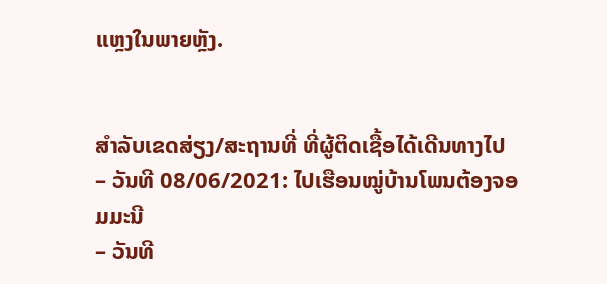ແຫຼງໃນພາຍຫຼັງ.


ສຳລັບເຂດສ່ຽງ/ສະຖານທີ່ ທີ່ຜູ້ຕິດເຊື້ອໄດ້ເດີນທາງໄປ
– ວັນທີ 08/06/2021: ໄປເຮືອນໝູ່ບ້ານໂພນຕ້ອງຈອມມະນີ
– ວັນທີ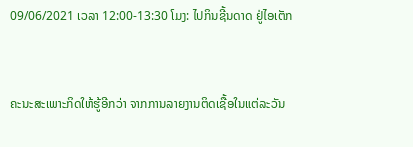09/06/2021 ເວລາ 12:00-13:30 ໂມງ: ໄປກິນຊີ້ນດາດ ຢູ່ໄອເຕັກ


ຄະນະສະເພາະກິດໃຫ້ຮູ້ອີກວ່າ ຈາກການລາຍງານຕິດເຊື້ອໃນແຕ່ລະວັນ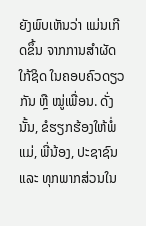ຍັງພົບເຫັນວ່າ ແມ່ນເກີດຂຶ້ນ ຈາກການສຳຜັດໃກ້ຊິດ ໃນຄອບຄົວດຽວກັນ ຫຼື ໝູ່ເພື່ອນ. ດັ່ງນັ້ນ, ຂໍຮຽກຮ້ອງໃຫ້ພໍ່ແມ່, ພີ່ນ້ອງ, ປະຊາຊົນ ແລະ ທຸກພາກສ່ວນໃນ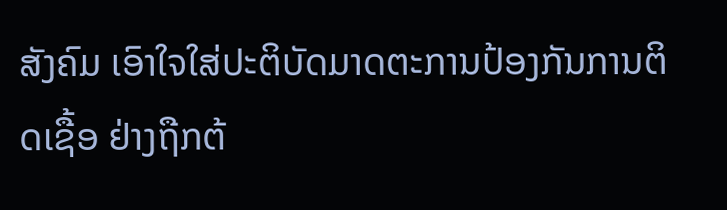ສັງຄົມ ເອົາໃຈໃສ່ປະຕິບັດມາດຕະການປ້ອງກັນການຕິດເຊື້ອ ຢ່າງຖືກຕ້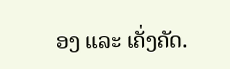ອງ ແລະ ເຄັ່ງຄັດ.